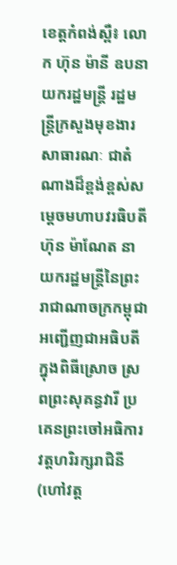ខេត្តកំពង់ស្ពឺ៖ លោក ហ៊ុន ម៉ានី ឧបនាយករដ្ឋមន្ត្រី រដ្ឋមន្ត្រីក្រសួងមុខងារសាធារណៈ ជាតំណាងដ៏ខ្ពង់ខ្ពស់សម្តេចមហាបវរធិបតី ហ៊ុន ម៉ាណែត នាយករដ្ឋមន្ត្រីនៃព្រះរាជាណាចក្រកម្ពុជាអញ្ជើញជាអធិបតីក្នុងពិធីស្រោច ស្រពព្រះសុគន្ធវារី ប្រគេនព្រះចៅអធិការវត្តហរិរក្សរាជិនី(ហៅវត្ត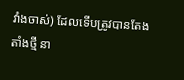វាំងចាស់) ដែលទើបត្រូវបានតែងតាំងថ្មី នា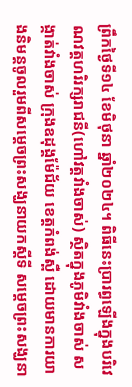ព្រឹកថ្ងៃទី១៤ ខែមិថុនា ឆ្នាំ២០២៤។ ពិធីនេះប្រារព្ធឡើងក្នុងបរិវេណវត្តហរិរក្សរាជនី(ហៅវត្តវាំងចាស់) ស្ថិតក្នុងភូមិវាំងចាស់ សង្កាត់វាំងចាស់ ក្រុងឧដុង្គម៉ែជ័យ ខេត្តកំពង់ស្ពឺ ដោយមានការយាងនិមន្តចូលរួមពីសម្តេចព្រះសង្ឃនាយកស្តីទី សម្តេចព្រះសង្ឃនា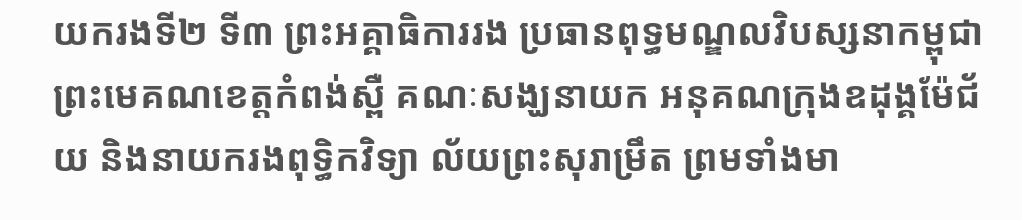យករងទី២ ទី៣ ព្រះអគ្គាធិការរង ប្រធានពុទ្ធមណ្ឌលវិបស្សនាកម្ពុជា ព្រះមេគណខេត្តកំពង់ស្ពឺ គណៈសង្ឃនាយក អនុគណក្រុងឧដុង្គម៉ែជ័យ និងនាយករងពុទ្ធិកវិទ្យា ល័យព្រះសុរាម្រឹត ព្រមទាំងមា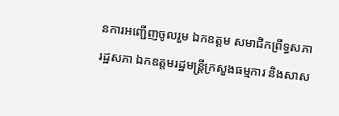នការអញ្ជើញចូលរួម ឯកឧត្តម សមាជិកព្រឹទ្ធសភា រដ្ឋសភា ឯកឧត្តមរដ្ឋមន្ត្រីក្រសួងធម្មការ និងសាស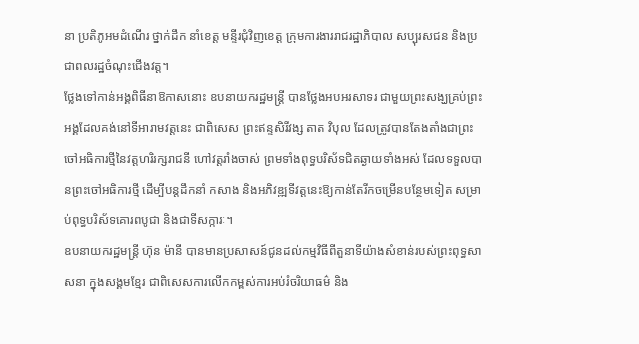នា ប្រតិភូអមដំណើរ ថ្នាក់ដឹក នាំខេត្ត មន្ទីរជុំវិញខេត្ត ក្រុមការងាររាជរដ្ឋាភិបាល សប្បុរសជន និងប្រជាពលរដ្ឋចំណុះជើងវត្ត។
ថ្លែងទៅកាន់អង្គពិធីនាឱកាសនោះ ឧបនាយករដ្ឋមន្ត្រី បានថ្លែងអបអរសាទរ ជាមួយព្រះសង្ឃគ្រប់ព្រះអង្គដែលគង់នៅទីអារាមវត្តនេះ ជាពិសេស ព្រះឥន្ទសិរីវង្ស តាត វិបុល ដែលត្រូវបានតែងតាំងជាព្រះចៅអធិការថ្មីនៃវត្តហរិរក្សរាជនី ហៅវត្តរាំងចាស់ ព្រមទាំងពុទ្ធបរិស័ទជិតឆ្ងាយទាំងអស់ ដែលទទួលបានព្រះចៅអធិការថ្មី ដើម្បីបន្តដឹកនាំ កសាង និងអភិវឌ្ឍទីវត្តនេះឱ្យកាន់តែរីកចម្រើនបន្ថែមទៀត សម្រាប់ពុទ្ធបរិស័ទគោរពបូជា និងជាទីសក្ការៈ។
ឧបនាយករដ្ឋមន្ត្រី ហ៊ុន ម៉ានី បានមានប្រសាសន៍ជូនដល់កម្មវិធីពីតួនាទីយ៉ាងសំខាន់របស់ព្រះពុទ្ធសាសនា ក្នុងសង្គមខ្មែរ ជាពិសេសការលើកកម្ពស់ការអប់រំចរិយាធម៌ និង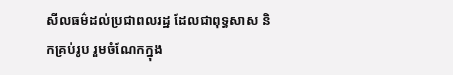សីលធម៌ដល់ប្រជាពលរដ្ឋ ដែលជាពុទ្ធសាស និកគ្រប់រូប រួមចំណែកក្នុង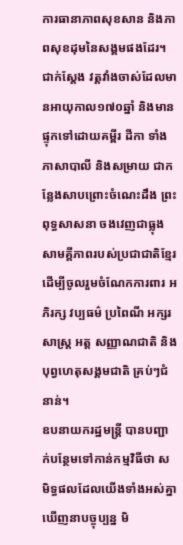ការធានាភាពសុខសាន និងភាពសុខដុមនៃសង្គមផងដែរ។ ជាក់ស្តែង វត្តវាំងចាស់ដែលមានអាយុកាល១៧០ឆ្នាំ និងមានផ្ទុកទៅដោយគម្ពីរ ដីកា ទាំងភាសាបាលី និងសម្រាយ ជាកន្លែងសាបព្រោះចំណេះដឹង ព្រះពុទ្ធសាសនា ចងវេញជាធ្លុងសាមគ្គីភាពរបស់ប្រជាជាតិខ្មែរ ដើម្បីចូលរួមចំណែកការពារ អភិរក្ស វប្បធម៌ ប្រពៃណី អក្សរសាស្ត្រ អត្ត សញ្ញាណជាតិ និងបុព្វហេតុសង្គមជាតិ គ្រប់ៗជំនាន់។
ឧបនាយករដ្ឋមន្ត្រី បានបញ្ជាក់បន្ថែមទៅកាន់កម្មវិធីថា សមិទ្ធផលដែលយើងទាំងអស់គ្នាឃើញនាបច្ចុប្បន្ន មិ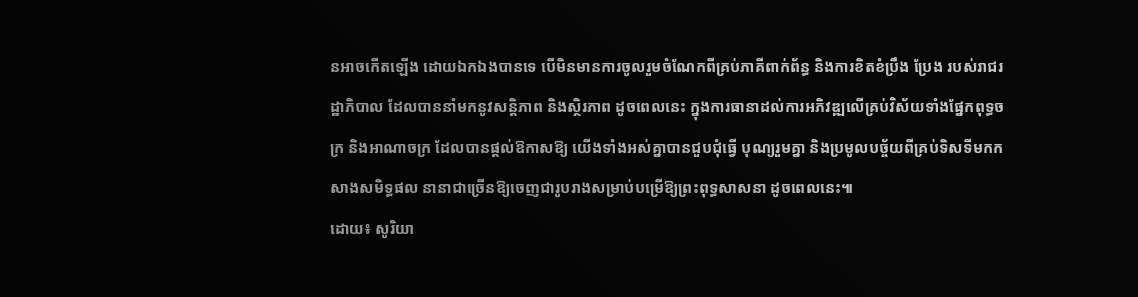នអាចកើតឡើង ដោយឯកឯងបានទេ បើមិនមានការចូលរួមចំណែកពីគ្រប់ភាគីពាក់ព័ន្ធ និងការខិតខំប្រឹង ប្រែង របស់រាជរដ្ឋាភិបាល ដែលបាននាំមកនូវសន្តិភាព និងស្ថិរភាព ដូចពេលនេះ ក្នុងការធានាដល់ការអភិវឌ្ឍលើគ្រប់វិស័យទាំងផ្នែកពុទ្ធចក្រ និងអាណាចក្រ ដែលបានផ្តល់ឱកាសឱ្យ យើងទាំងអស់គ្នាបានជួបជុំធ្វើ បុណ្យរួមគ្នា និងប្រមូលបច្ច័យពីគ្រប់ទិសទីមកកសាងសមិទ្ធផល នានាជាច្រើនឱ្យចេញជារូបរាងសម្រាប់បម្រើឱ្យព្រះពុទ្ធសាសនា ដូចពេលនេះ៕
ដោយ៖ សូរិយា